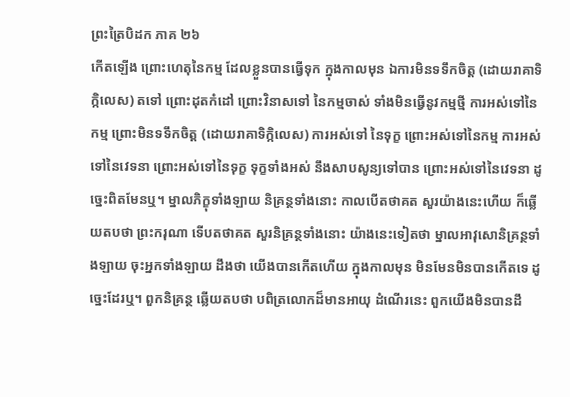ព្រះត្រៃបិដក ភាគ ២៦
កើតឡើង ព្រោះហេតុនៃកម្ម ដែលខ្លួនបានធ្វើទុក ក្នុងកាលមុន ឯការមិនទទឹកចិត្ត (ដោយរាគាទិក្កិលេស) តទៅ ព្រោះដុតកំដៅ ព្រោះវិនាសទៅ នៃកម្មចាស់ ទាំងមិនធ្វើនូវកម្មថ្មី ការអស់ទៅនៃកម្ម ព្រោះមិនទទឹកចិត្ត (ដោយរាគាទិក្កិលេស) ការអស់ទៅ នៃទុក្ខ ព្រោះអស់ទៅនៃកម្ម ការអស់ទៅនៃវេទនា ព្រោះអស់ទៅនៃទុក្ខ ទុក្ខទាំងអស់ នឹងសាបសូន្យទៅបាន ព្រោះអស់ទៅនៃវេទនា ដូច្នេះពិតមែនឬ។ ម្នាលភិក្ខុទាំងឡាយ និគ្រន្ថទាំងនោះ កាលបើតថាគត សួរយ៉ាងនេះហើយ ក៏ឆ្លើយតបថា ព្រះករុណា ទើបតថាគត សួរនិគ្រន្ថទាំងនោះ យ៉ាងនេះទៀតថា ម្នាលអាវុសោនិគ្រន្ថទាំងឡាយ ចុះអ្នកទាំងឡាយ ដឹងថា យើងបានកើតហើយ ក្នុងកាលមុន មិនមែនមិនបានកើតទេ ដូច្នេះដែរឬ។ ពួកនិគ្រន្ថ ឆ្លើយតបថា បពិត្រលោកដ៏មានអាយុ ដំណើរនេះ ពួកយើងមិនបានដឹ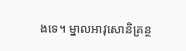ងទេ។ ម្នាលអាវុសោនិគ្រន្ថ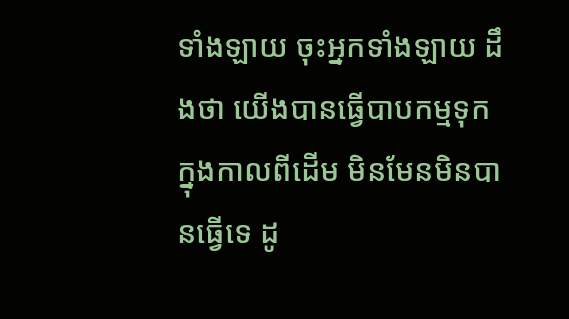ទាំងឡាយ ចុះអ្នកទាំងឡាយ ដឹងថា យើងបានធ្វើបាបកម្មទុក ក្នុងកាលពីដើម មិនមែនមិនបានធ្វើទេ ដូ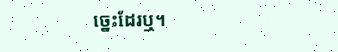ច្នេះដែរឬ។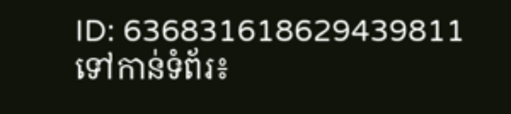ID: 636831618629439811
ទៅកាន់ទំព័រ៖